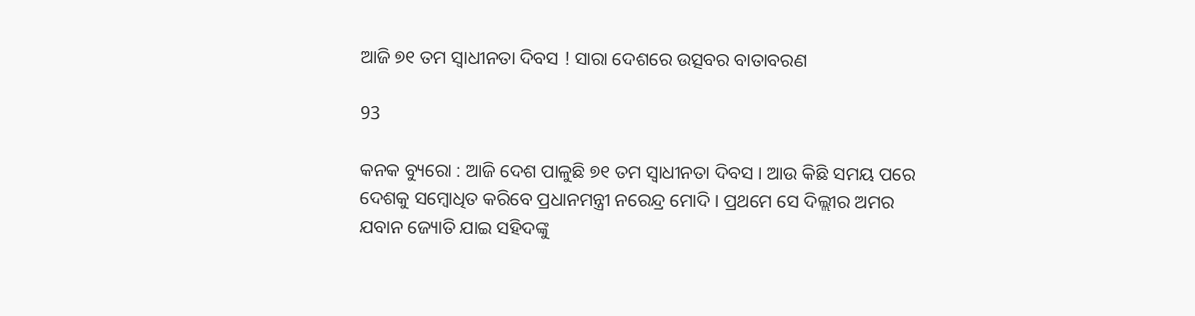ଆଜି ୭୧ ତମ ସ୍ୱାଧୀନତା ଦିବସ ! ସାରା ଦେଶରେ ଉତ୍ସବର ବାତାବରଣ

93

କନକ ବ୍ୟୁରୋ : ଆଜି ଦେଶ ପାଳୁଛି ୭୧ ତମ ସ୍ୱାଧୀନତା ଦିବସ । ଆଉ କିଛି ସମୟ ପରେ ଦେଶକୁ ସମ୍ବୋଧିତ କରିବେ ପ୍ରଧାନମନ୍ତ୍ରୀ ନରେନ୍ଦ୍ର ମୋଦି । ପ୍ରଥମେ ସେ ଦିଲ୍ଲୀର ଅମର ଯବାନ ଜ୍ୟୋତି ଯାଇ ସହିଦଙ୍କୁ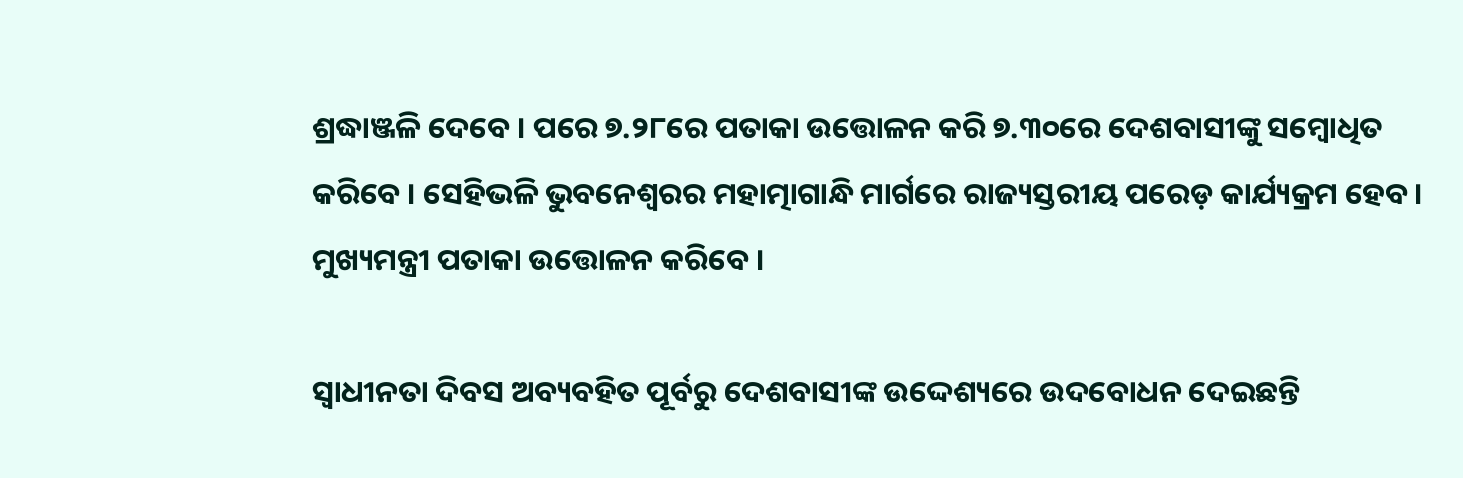ଶ୍ରଦ୍ଧାଞ୍ଜଳି ଦେବେ । ପରେ ୭.୨୮ରେ ପତାକା ଉତ୍ତୋଳନ କରି ୭.୩୦ରେ ଦେଶବାସୀଙ୍କୁ ସମ୍ବୋଧିତ କରିବେ । ସେହିଭଳି ଭୁବନେଶ୍ୱରର ମହାତ୍ମାଗାନ୍ଧି ମାର୍ଗରେ ରାଜ୍ୟସ୍ତରୀୟ ପରେଡ଼ କାର୍ଯ୍ୟକ୍ରମ ହେବ । ମୁଖ୍ୟମନ୍ତ୍ରୀ ପତାକା ଉତ୍ତୋଳନ କରିବେ ।

ସ୍ୱାଧୀନତା ଦିବସ ଅବ୍ୟବହିତ ପୂର୍ବରୁ ଦେଶବାସୀଙ୍କ ଉଦ୍ଦେଶ୍ୟରେ ଉଦବୋଧନ ଦେଇଛନ୍ତି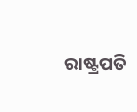ରାଷ୍ଟ୍ରପତି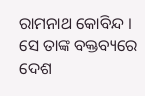ରାମନାଥ କୋବିନ୍ଦ । ସେ ତାଙ୍କ ବକ୍ତବ୍ୟରେ ଦେଶ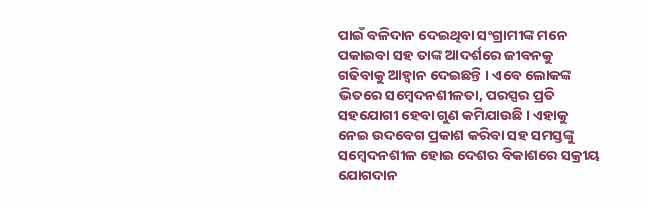ପାଇଁ ବଳିଦାନ ଦେଇଥିବା ସଂଗ୍ରାମୀଙ୍କ ମନେ ପକାଇବା ସହ ତାଙ୍କ ଆଦର୍ଶରେ ଜୀବନକୁ ଗଢିବାକୁ ଆହ୍ୱାନ ଦେଇଛନ୍ତି । ଏବେ ଲୋକଙ୍କ ଭିତରେ ସମ୍ବେଦନଶୀଳତା, ପରସ୍ପର ପ୍ରତି ସହଯୋଗୀ ହେବା ଗୁଣ କମିଯାଉଛି । ଏହାକୁ ନେଇ ଉଦବେଗ ପ୍ରକାଶ କରିବା ସହ ସମସ୍ତଙ୍କୁ ସମ୍ବେଦନଶୀଳ ହୋଇ ଦେଶର ବିକାଶରେ ସକ୍ରୀୟ ଯୋଗଦାନ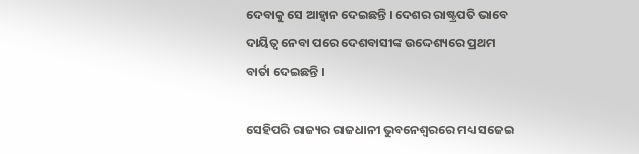ଦେବାକୁ ସେ ଆହ୍ୱାନ ଦେଇଛନ୍ତି । ଦେଶର ରାଷ୍ଟ୍ରପତି ଭାବେ ଦାୟିତ୍ୱ ନେବା ପରେ ଦେଶବାସୀଙ୍କ ଉଦ୍ଦେଶ୍ୟରେ ପ୍ରଥମ ବାର୍ତା ଦେଇଛନ୍ତି ।

ସେହିପରି ରାଜ୍ୟର ରାଜଧାନୀ ଭୁବନେଶ୍ୱରରେ ମଧ୍ୟ ସଜେଇ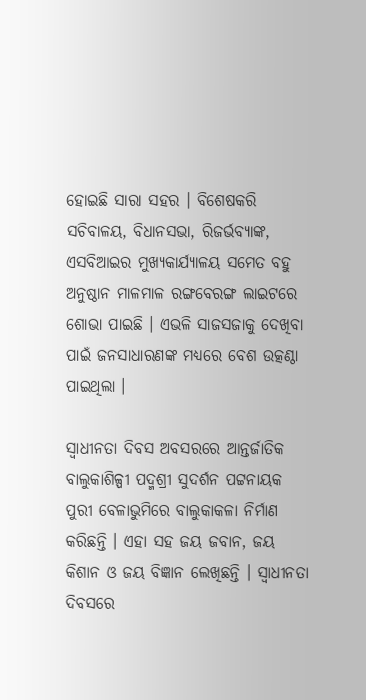ହୋଇଛି ସାରା ସହର । ବିଶେଷକରି ସଚିବାଳୟ, ବିଧାନସଭା, ରିଜର୍ଭବ୍ୟାଙ୍କ, ଏସବିଆଇର ମୁଖ୍ୟକାର୍ଯ୍ୟାଳୟ ସମେତ ବହୁ ଅନୁଷ୍ଠାନ ମାଳମାଳ ରଙ୍ଗବେରଙ୍ଗ ଲାଇଟରେ ଶୋଭା ପାଇଛି । ଏଭଳି ସାଜସଜାକୁ ଦେଖିବା ପାଇଁ ଜନସାଧାରଣଙ୍କ ମଧ୍ୟରେ ବେଶ ଉତ୍କଣ୍ଠା ପାଇଥିଲା ।

ସ୍ୱାଧୀନତା ଦିବସ ଅବସରରେ ଆନ୍ତର୍ଜାତିକ ବାଲୁକାଶିଳ୍ପୀ ପଦ୍ମଶ୍ରୀ ସୁଦର୍ଶନ ପଟ୍ଟନାୟକ ପୁରୀ ବେଳାଭୁମିରେ ବାଲୁକାକଳା ନିର୍ମାଣ କରିଛନ୍ତି । ଏହା ସହ ଜୟ ଜବାନ, ଜୟ କିଶାନ ଓ ଜୟ ବିଜ୍ଞାନ ଲେଖିଛନ୍ତି । ସ୍ୱାଧୀନତା ଦିବସରେ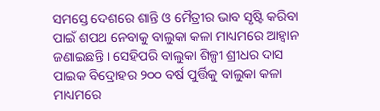ସମସ୍ତେ ଦେଶରେ ଶାନ୍ତି ଓ ମୈତ୍ରୀର ଭାବ ସୃଷ୍ଟି କରିବା ପାଇଁ ଶପଥ ନେବାକୁ ବାଲୁକା କଳା ମାଧ୍ୟମରେ ଆହ୍ୱାନ ଜଣାଇଛନ୍ତି । ସେହିପରି ବାଲୁକା ଶିଳ୍ପୀ ଶ୍ରୀଧର ଦାସ ପାଇକ ବିଦ୍ରୋହର ୨୦୦ ବର୍ଷ ପୁର୍ତ୍ତିକୁ ବାଲୁକା କଳା ମାଧ୍ୟମରେ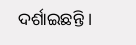ଦର୍ଶାଇଛନ୍ତି ।